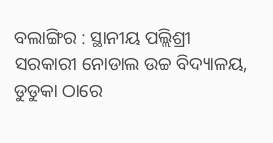ବଲାଙ୍ଗିର : ସ୍ଥାନୀୟ ପଲ୍ଲିଶ୍ରୀ ସରକାରୀ ନୋଡାଲ ଉଚ୍ଚ ବିଦ୍ୟାଳୟ, ଡୁଡୁକା ଠାରେ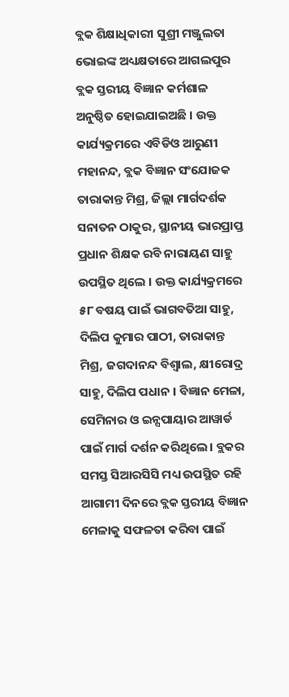ବ୍ଲକ ଶିକ୍ଷାଧିକାରୀ ସୁଶ୍ରୀ ମଞ୍ଜୁଲତା ଭୋଇଙ୍କ ଅଧ୍ୟକ୍ଷତାରେ ଆଗଲପୁର ବ୍ଲକ ସ୍ତରୀୟ ବିଜ୍ଞାନ କର୍ମଶାଳ ଅନୁଷ୍ଠିତ ହୋଇଯାଇଅଛି । ଉକ୍ତ କାର୍ଯ୍ୟକ୍ରମରେ ଏବିଡିଓ ଆରୁଣୀ ମହାନନ୍ଦ, ବ୍ଲକ ବିଜ୍ଞାନ ସଂଯୋଜକ ତାରାକାନ୍ତ ମିଶ୍ର, ଜିଲ୍ଲା ମାର୍ଗଦର୍ଶକ ସନାତନ ଠାକୁର, ସ୍ଥାନୀୟ ଭାରପ୍ରାପ୍ତ ପ୍ରଧାନ ଶିକ୍ଷକ ରବି ନାରାୟଣ ସାହୁ ଉପସ୍ଥିତ ଥିଲେ । ଉକ୍ତ କାର୍ଯ୍ୟକ୍ରମରେ ୫୮ ବଷୟ ପାଇଁ ଭାଗବତିଆ ସାହୁ, ଦିଲିପ କୁମାର ପାଠୀ, ତାରାକାନ୍ତ ମିଶ୍ର, ଜଗଦାନନ୍ଦ ବିଶ୍ୱାଲ, କ୍ଷୀରୋଦ୍ର ସାହୁ, ଦିଲିପ ପଧାନ । ବିଜ୍ଞାନ ମେଳା, ସେମିନାର ଓ ଇନ୍ସପାୟାର ଆୱାର୍ଡ ପାଇଁ ମାର୍ଗ ଦର୍ଶନ କରିଥିଲେ । ବ୍ଲକର ସମସ୍ତ ସିଆରସିସି ମଧ୍ୟ ଉପସ୍ଥିତ ରହି ଆଗାମୀ ଦିନରେ ବ୍ଲକ ସ୍ତରୀୟ ବିଜ୍ଞାନ ମେଳାକୁ ସଫଳତା କରିବା ପାଇଁ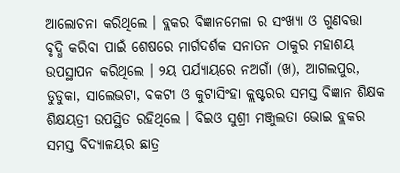ଆଲୋଚନା କରିଥିଲେ । ବ୍ଲକର ବିଜ୍ଞାନମେଳା ର ସଂଖ୍ୟା ଓ ଗୁଣବତ୍ତା ବୃଦ୍ଧି କରିବା ପାଇଁ ଶେଷରେ ମାର୍ଗଦର୍ଶକ ସନାତନ ଠାକୁର ମହାଶୟ ଉପସ୍ଥାପନ କରିଥିଲେ । ୨ୟ ପର୍ଯ୍ୟାୟରେ ନଅଗାଁ (ଖ), ଆଗଲପୁର, ଡୁଡୁକା, ସାଲେଭଟା, ବକଟୀ ଓ କୁଟାସିଂହା କ୍ଲଷ୍ଟରର ସମସ୍ତ ବିଜ୍ଞାନ ଶିକ୍ଷକ ଶିକ୍ଷୟତ୍ରୀ ଉପସ୍ଥିତ ରହିଥିଲେ । ବିଇଓ ସୁଶ୍ରୀ ମଞ୍ଜୁଲତା ଭୋଇ ବ୍ଲକର ସମସ୍ତ ବିଦ୍ୟାଳୟର ଛାତ୍ର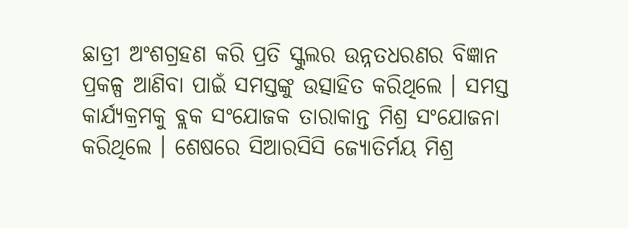ଛାତ୍ରୀ ଅଂଶଗ୍ରହଣ କରି ପ୍ରତି ସ୍କୁଲର ଉନ୍ନତଧରଣର ବିଜ୍ଞାନ ପ୍ରକଳ୍ପ ଆଣିବା ପାଇଁ ସମସ୍ତଙ୍କୁ ଉତ୍ସାହିତ କରିଥିଲେ । ସମସ୍ତ କାର୍ଯ୍ୟକ୍ରମକୁ ବ୍ଲକ ସଂଯୋଜକ ତାରାକାନ୍ତ ମିଶ୍ର ସଂଯୋଜନା କରିଥିଲେ । ଶେଷରେ ସିଆରସିସି ଜ୍ୟୋତିର୍ମୟ ମିଶ୍ର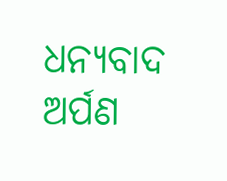ଧନ୍ୟବାଦ ଅର୍ପଣ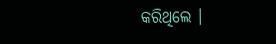କରିଥିଲେ ।